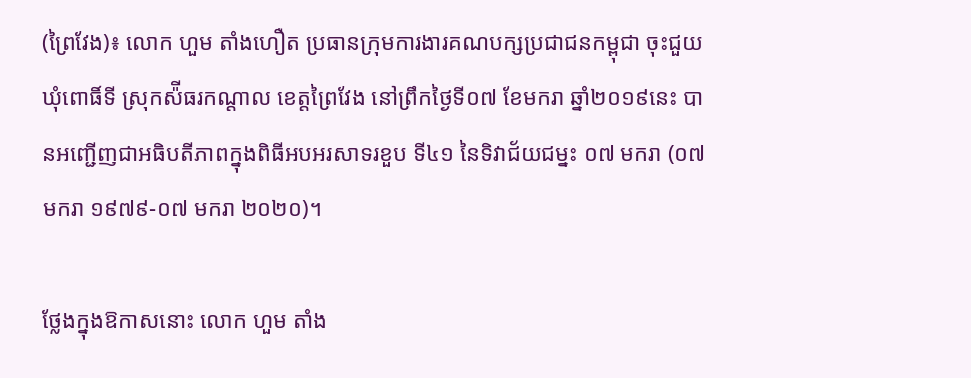(ព្រៃវែង)៖ លោក ហួម តាំងហឿត ប្រធានក្រុមការងារគណបក្សប្រជាជនកម្ពុជា ចុះជួយឃុំពោធិ៍ទី ស្រុកស៉ីធរកណ្ដាល ខេត្តព្រៃវែង នៅព្រឹកថ្ងៃទី០៧ ខែមករា ឆ្នាំ២០១៩នេះ បានអញ្ជើញជាអធិបតីភាពក្នុងពិធីអបអរសាទរខួប ទី៤១ នៃទិវាជ័យជម្នះ ០៧ មករា (០៧ មករា ១៩៧៩-០៧ មករា ២០២០)។

ថ្លែងក្នុងឱកាសនោះ លោក ហួម តាំង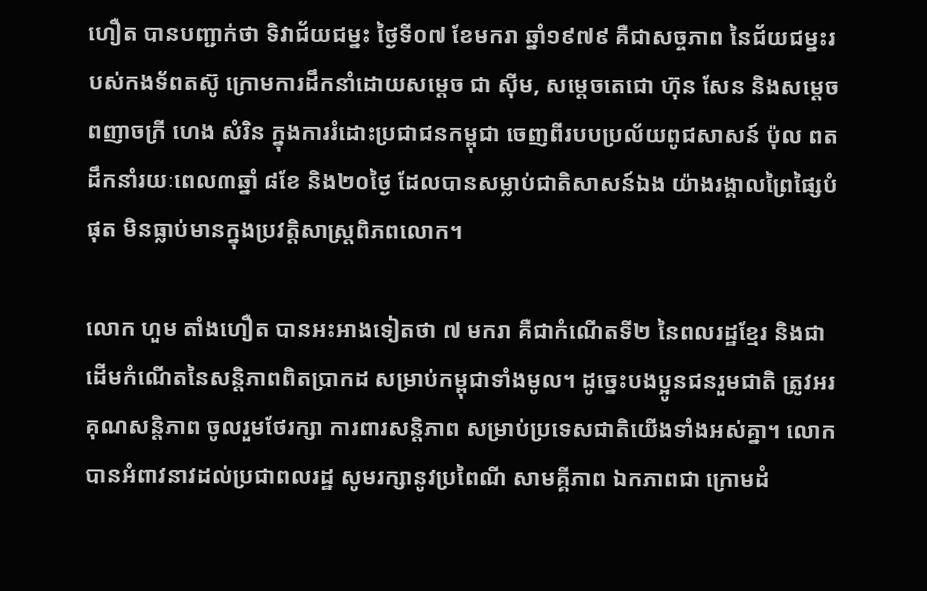ហឿត បានបញ្ជាក់ថា ទិវាជ័យជម្នះ ថ្ងៃទី០៧ ខែមករា ឆ្នាំ១៩៧៩ គឺជាសច្ចភាព នៃជ័យជម្នះរបស់កងទ័ពតស៊ូ ក្រោមការដឹកនាំដោយសម្ដេច ជា ស៊ីម, សម្ដេចតេជោ ហ៊ុន សែន និងសម្ដេចពញាចក្រី ហេង សំរិន ក្នុងការរំដោះប្រជាជនកម្ពុជា ចេញពីរបបប្រល័យពូជសាសន៍ ប៉ុល ពត ដឹកនាំរយៈពេល៣ឆ្នាំ ៨ខែ និង២០ថ្ងៃ ដែលបានសម្លាប់ជាតិសាសន៍ឯង យ៉ាងរង្គាលព្រៃផ្សៃបំផុត មិនធ្លាប់មានក្នុងប្រវត្តិសាស្រ្តពិភពលោក។

លោក ហួម តាំងហឿត បានអះអាងទៀតថា ៧ មករា គឺជាកំណើតទី២ នៃពលរដ្ឋខ្មែរ និងជាដើមកំណើតនៃសន្តិភាពពិតប្រាកដ សម្រាប់កម្ពុជាទាំងមូល។ ដូច្នេះបងប្អូនជនរួមជាតិ ត្រូវអរគុណសន្តិភាព ចូលរួមថែរក្សា ការពារសន្តិភាព សម្រាប់ប្រទេសជាតិយើងទាំងអស់គ្នា។ លោកបានអំពាវនាវដល់ប្រជាពលរដ្ឋ សូមរក្សានូវប្រពៃណី សាមគ្គីភាព ឯកភាពជា ក្រោមដំ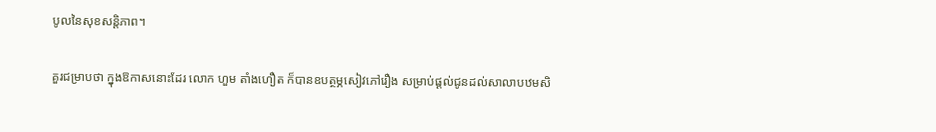បូលនៃសុខសន្តិភាព។

គួរជម្រាបថា ក្នុងឱកាសនោះដែរ លោក ហួម តាំងហឿត ក៏បានឧបត្ថម្ភសៀវភៅរឿង សម្រាប់ផ្ដល់ជូនដល់សាលាបឋមសិ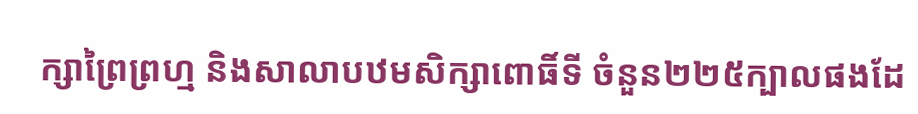ក្សាព្រៃព្រហ្ម និងសាលាបឋមសិក្សាពោធិ៍ទី ចំនួន២២៥ក្បាលផងដែ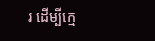រ ដើម្បីក្មេ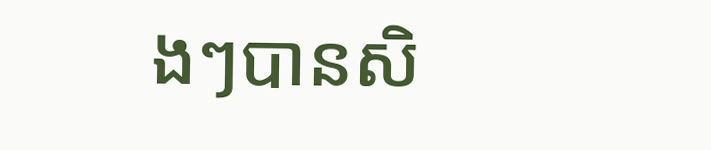ងៗបានសិ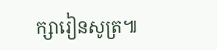ក្សារៀនសូត្រ៕